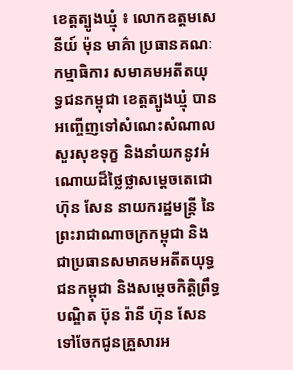ខេត្តត្បូងឃ្មុំ ៖ លោកឧត្ដមសេនីយ៍ ម៉ុន មាគ៌ា ប្រធានគណៈកម្មាធិការ សមាគមអតីតយុទ្ធជនកម្ពុជា ខេត្តត្បូងឃ្មុំ បានអញ្ចើញទៅសំណេះសំណាល សួរសុខទុក្ខ និងនាំយកនូវអំណោយដ៏ថ្លៃថ្លាសម្ដេចតេជោ ហ៊ុន សែន នាយករដ្ឋមន្រ្តី នៃព្រះរាជាណាចក្រកម្ពុជា និងជាប្រធានសមាគមអតីតយុទ្ធជនកម្ពុជា និងសម្ដេចកិត្តិព្រឹទ្ធបណ្ឌិត ប៊ុន រ៉ានី ហ៊ុន សែន ទៅចែកជូនគ្រួសារអ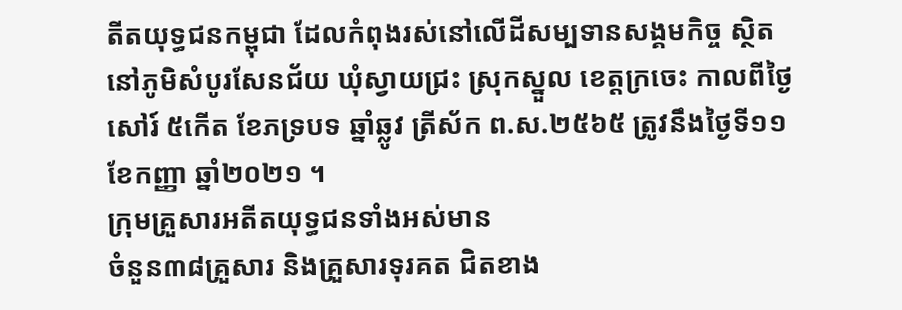តីតយុទ្ធជនកម្ពុជា ដែលកំពុងរស់នៅលើដីសម្បទានសង្គមកិច្ច ស្ថិត នៅភូមិសំបូរសែនជ័យ ឃុំស្វាយជ្រះ ស្រុកស្នួល ខេត្តក្រចេះ កាលពីថ្ងៃសៅរ៍ ៥កើត ខែភទ្របទ ឆ្នាំឆ្លូវ ត្រីស័ក ព.ស.២៥៦៥ ត្រូវនឹងថ្ងៃទី១១ ខែកញ្ញា ឆ្នាំ២០២១ ។
ក្រុមគ្រួសារអតីតយុទ្ធជនទាំងអស់មាន
ចំនួន៣៨គ្រួសារ និងគ្រួសារទុរគត ជិតខាង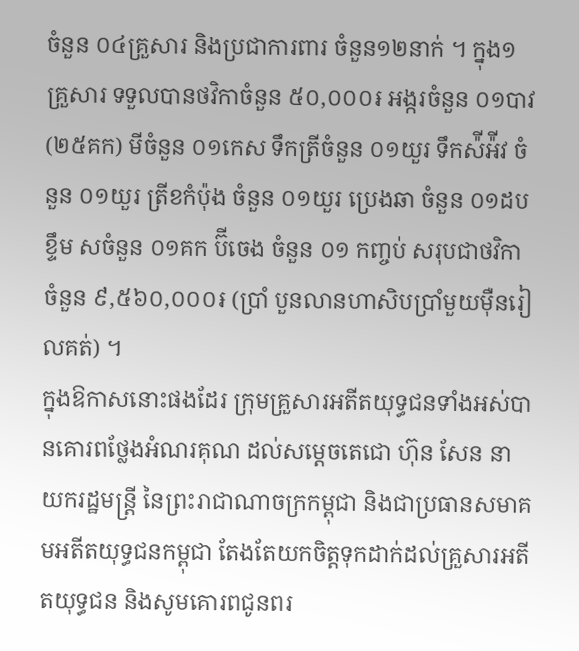ចំនួន ០៤គ្រួសារ និងប្រជាការពារ ចំនួន១២នាក់ ។ ក្នុង១គ្រួសារ ទទួលបានថវិកាចំនួន ៥០,០០០៛ អង្ករចំនួន ០១បាវ (២៥គក) មីចំនួន ០១កេស ទឹកត្រីចំនួន ០១យួរ ទឹកស៉ីអ៉ីវ ចំនួន ០១យួរ ត្រីខកំប៉ុង ចំនួន ០១យួរ ប្រេងឆា ចំនួន ០១ដប ខ្ទឹម សចំនួន ០១គក ប៊ីចេង ចំនួន ០១ កញ្ចប់ សរុបជាថវិកាចំនួន ៩,៥៦០,០០០៛ (ប្រាំ បួនលានហាសិបប្រាំមួយម៉ឺនរៀលគត់) ។
ក្នុងឱកាសនោះផងដែរ ក្រុមគ្រួសារអតីតយុទ្ធជនទាំងអស់បានគោរពថ្លែងអំណរគុណ ដល់សម្ដេចតេជោ ហ៊ុន សែន នាយករដ្ឋមន្រ្តី នៃព្រះរាជាណាចក្រកម្ពុជា និងជាប្រធានសមាគមអតីតយុទ្ធជនកម្ពុជា តែងតែយកចិត្តទុកដាក់ដល់គ្រួសារអតីតយុទ្ធជន និងសូមគោរពជូនពរ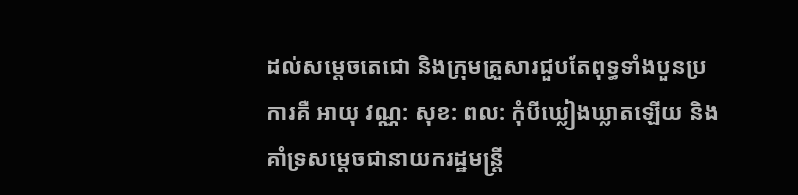ដល់សម្ដេចតេជោ និងក្រុមគ្រួសារជួបតែពុទ្ធទាំងបួនប្រការគឺ អាយុ វណ្ណ: សុខ: ពល: កុំបីឃ្លៀងឃ្លាតឡើយ និងគាំទ្រសម្តេចជានាយករដ្ឋមន្រ្តី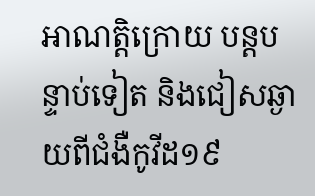អាណត្តិក្រោយ បន្តបន្ទាប់ទៀត និងជៀសឆ្ងាយពីជំងឺកូវីដ១៩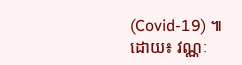(Covid-19) ៕
ដោយ៖ វណ្ណៈ